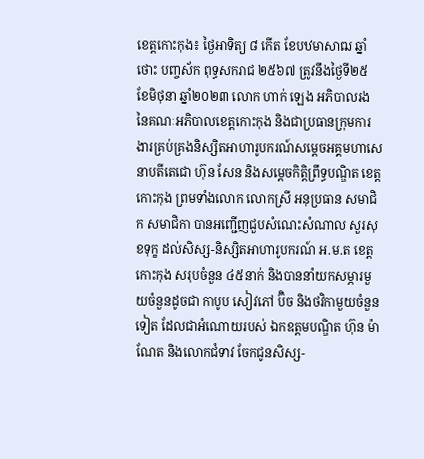ខេត្តកោះកុង៖ ថ្ងៃអាទិត្យ ៨ កើត ខែបឋមាសាឍ ឆ្នាំថោះ បញ្ចស័ក ពុទ្ធសករាជ ២៥៦៧ ត្រូវនឹងថ្ងៃទី២៥ ខែមិថុនា ឆ្នាំ២០២៣ លោក ហាក់ ឡេង អភិបាលរង នៃគណៈអភិបាលខេត្តកោះកុង និងជាប្រធានក្រុមការងារគ្រប់គ្រងនិស្សិតអាហារូបករណ៍សម្តេចអគ្គមហាសេនាបតីតេជោ ហ៊ុន សែន និងសម្តេចកិត្តិព្រឹទ្ធបណ្ឌិត ខេត្តកោះកុង ព្រមទាំងលោក លោកស្រី អនុប្រធាន សមាជិក សមាជិកា បានអញ្ជើញជួបសំណេះសំណាល សួរសុខទុក្ខ ដល់សិស្ស-និស្សិតអាហារូបករណ៍ អ.ម.ត ខេត្តកោះកុង សរុបចំនួន ៤៥នាក់ និងបាននាំយកសម្ភារមួយចំនួនដូចជា កាបូប សៀវភៅ ប៊ិច និងថវិកាមួយចំនួនទៀត ដែលជាអំណោយរបស់ ឯកឧត្តមបណ្ឌិត ហ៊ុន ម៉ាណែត និងលោកជំទាវ ចែកជូនសិស្ស-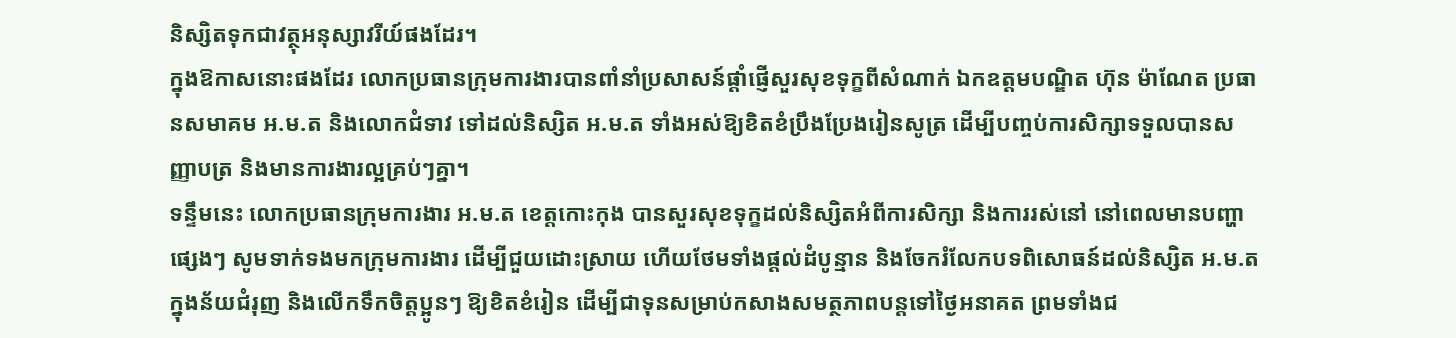និស្សិតទុកជាវត្ថុអនុស្សាវរីយ៍ផងដែរ។
ក្នុងឱកាសនោះផងដែរ លោកប្រធានក្រុមការងារបានពាំនាំប្រសាសន៍ផ្តាំផ្ញើសួរសុខទុក្ខពីសំណាក់ ឯកឧត្តមបណ្ឌិត ហ៊ុន ម៉ាណែត ប្រធានសមាគម អ.ម.ត និងលោកជំទាវ ទៅដល់និស្សិត អ.ម.ត ទាំងអស់ឱ្យខិតខំប្រឹងប្រែងរៀនសូត្រ ដើម្បីបញ្ចប់ការសិក្សាទទួលបានសញ្ញាបត្រ និងមានការងារល្អគ្រប់ៗគ្នា។
ទន្ទឹមនេះ លោកប្រធានក្រុមការងារ អ.ម.ត ខេត្តកោះកុង បានសួរសុខទុក្ខដល់និស្សិតអំពីការសិក្សា និងការរស់នៅ នៅពេលមានបញ្ហាផ្សេងៗ សូមទាក់ទងមកក្រុមការងារ ដើម្បីជួយដោះស្រាយ ហើយថែមទាំងផ្តល់ដំបូន្មាន និងចែករំលែកបទពិសោធន៍ដល់និស្សិត អ.ម.ត ក្នុងន័យជំរុញ និងលើកទឹកចិត្តប្អូនៗ ឱ្យខិតខំរៀន ដើម្បីជាទុនសម្រាប់កសាងសមត្ថភាពបន្ដទៅថ្ងៃអនាគត ព្រមទាំងជ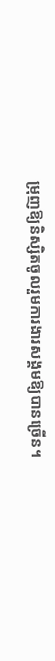ម្រុញឱ្យនិស្សិតចូលរួមការងារសង្គមឱ្យបានច្រើន។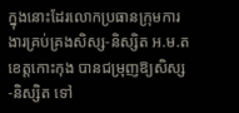ក្នុងនោះដែរលោកប្រធានក្រុមការងារគ្រប់គ្រងសិស្ស-និស្សិត អ.ម.ត ខេត្តកោះកុង បានជម្រុញឱ្យសិស្ស-និស្សិត ទៅ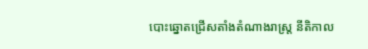បោះឆ្នោតជ្រើសតាំងតំណាងរាស្រ្ត នីតិកាល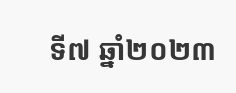ទី៧ ឆ្នាំ២០២៣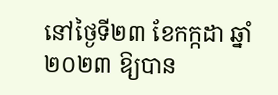នៅថ្ងៃទី២៣ ខែកក្កដា ឆ្នាំ២០២៣ ឱ្យបាន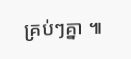គ្រប់ៗគ្នា ៕